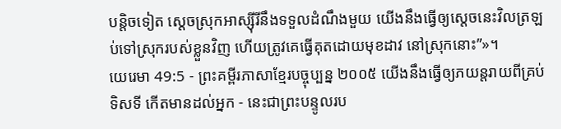បន្តិចទៀត ស្ដេចស្រុកអាស្ស៊ីរីនឹងទទួលដំណឹងមួយ យើងនឹងធ្វើឲ្យស្ដេចនេះវិលត្រឡប់ទៅស្រុករបស់ខ្លួនវិញ ហើយត្រូវគេធ្វើគុតដោយមុខដាវ នៅស្រុកនោះ”»។
យេរេមា 49:5 - ព្រះគម្ពីរភាសាខ្មែរបច្ចុប្បន្ន ២០០៥ យើងនឹងធ្វើឲ្យភយន្តរាយពីគ្រប់ទិសទី កើតមានដល់អ្នក - នេះជាព្រះបន្ទូលរប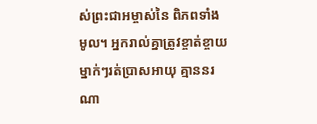ស់ព្រះជាអម្ចាស់នៃ ពិភពទាំងមូល។ អ្នករាល់គ្នាត្រូវខ្ចាត់ខ្ចាយ ម្នាក់ៗរត់ប្រាសអាយុ គ្មាននរណា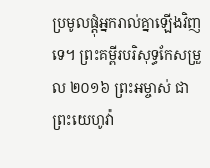ប្រមូលផ្ដុំអ្នករាល់គ្នាឡើងវិញទេ។ ព្រះគម្ពីរបរិសុទ្ធកែសម្រួល ២០១៦ ព្រះអម្ចាស់ ជាព្រះយេហូវ៉ា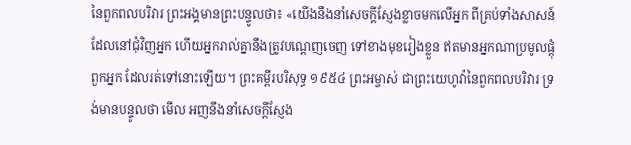នៃពួកពលបរិវារ ព្រះអង្គមានព្រះបន្ទូលថា៖ «យើងនឹងនាំសេចក្ដីស្ញែងខ្លាចមកលើអ្នក ពីគ្រប់ទាំងសាសន៍ដែលនៅជុំវិញអ្នក ហើយអ្នករាល់គ្នានឹងត្រូវបណ្តេញចេញ ទៅខាងមុខរៀងខ្លួន ឥតមានអ្នកណាប្រមូលផ្តុំពួកអ្នក ដែលរត់ទៅនោះឡើយ។ ព្រះគម្ពីរបរិសុទ្ធ ១៩៥៤ ព្រះអម្ចាស់ ជាព្រះយេហូវ៉ានៃពួកពលបរិវារ ទ្រង់មានបន្ទូលថា មើល អញនឹងនាំសេចក្ដីស្ញែង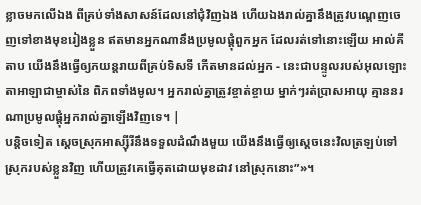ខ្លាចមកលើឯង ពីគ្រប់ទាំងសាសន៍ដែលនៅជុំវិញឯង ហើយឯងរាល់គ្នានឹងត្រូវបណ្តេញចេញទៅខាងមុខរៀងខ្លួន ឥតមានអ្នកណានឹងប្រមូលផ្តុំពួកអ្នក ដែលរត់ទៅនោះឡើយ អាល់គីតាប យើងនឹងធ្វើឲ្យភយន្តរាយពីគ្រប់ទិសទី កើតមានដល់អ្នក - នេះជាបន្ទូលរបស់អុលឡោះតាអាឡាជាម្ចាស់នៃ ពិភពទាំងមូល។ អ្នករាល់គ្នាត្រូវខ្ចាត់ខ្ចាយ ម្នាក់ៗរត់ប្រាសអាយុ គ្មាននរណាប្រមូលផ្ដុំអ្នករាល់គ្នាឡើងវិញទេ។ |
បន្តិចទៀត ស្ដេចស្រុកអាស្ស៊ីរីនឹងទទួលដំណឹងមួយ យើងនឹងធ្វើឲ្យស្ដេចនេះវិលត្រឡប់ទៅស្រុករបស់ខ្លួនវិញ ហើយត្រូវគេធ្វើគុតដោយមុខដាវ នៅស្រុកនោះ”»។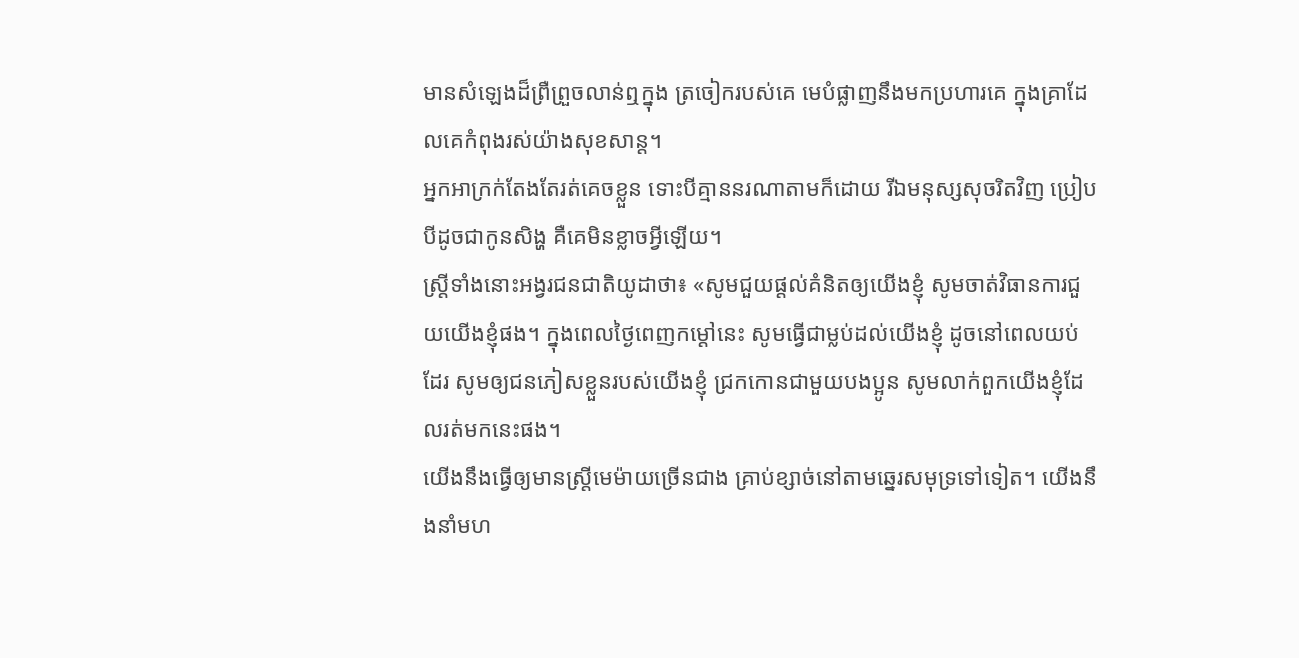មានសំឡេងដ៏ព្រឺព្រួចលាន់ឮក្នុង ត្រចៀករបស់គេ មេបំផ្លាញនឹងមកប្រហារគេ ក្នុងគ្រាដែលគេកំពុងរស់យ៉ាងសុខសាន្ត។
អ្នកអាក្រក់តែងតែរត់គេចខ្លួន ទោះបីគ្មាននរណាតាមក៏ដោយ រីឯមនុស្សសុចរិតវិញ ប្រៀបបីដូចជាកូនសិង្ហ គឺគេមិនខ្លាចអ្វីឡើយ។
ស្ត្រីទាំងនោះអង្វរជនជាតិយូដាថា៖ «សូមជួយផ្ដល់គំនិតឲ្យយើងខ្ញុំ សូមចាត់វិធានការជួយយើងខ្ញុំផង។ ក្នុងពេលថ្ងៃពេញកម្ដៅនេះ សូមធ្វើជាម្លប់ដល់យើងខ្ញុំ ដូចនៅពេលយប់ដែរ សូមឲ្យជនភៀសខ្លួនរបស់យើងខ្ញុំ ជ្រកកោនជាមួយបងប្អូន សូមលាក់ពួកយើងខ្ញុំដែលរត់មកនេះផង។
យើងនឹងធ្វើឲ្យមានស្ត្រីមេម៉ាយច្រើនជាង គ្រាប់ខ្សាច់នៅតាមឆ្នេរសមុទ្រទៅទៀត។ យើងនឹងនាំមហ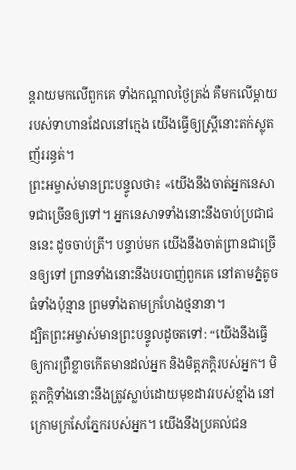ន្តរាយមកលើពួកគេ ទាំងកណ្ដាលថ្ងៃត្រង់ គឺមកលើម្ដាយរបស់ទាហានដែលនៅក្មេង យើងធ្វើឲ្យស្ត្រីនោះតក់ស្លុត ញ័ររន្ធត់។
ព្រះអម្ចាស់មានព្រះបន្ទូលថា៖ «យើងនឹងចាត់អ្នកនេសាទជាច្រើនឲ្យទៅ។ អ្នកនេសាទទាំងនោះនឹងចាប់ប្រជាជននេះ ដូចចាប់ត្រី។ បន្ទាប់មក យើងនឹងចាត់ព្រានជាច្រើនឲ្យទៅ ព្រានទាំងនោះនឹងបរបាញ់ពួកគេ នៅតាមភ្នំតូចធំទាំងប៉ុន្មាន ព្រមទាំងតាមក្រហែងថ្មនានា។
ដ្បិតព្រះអម្ចាស់មានព្រះបន្ទូលដូចតទៅ: “យើងនឹងធ្វើឲ្យការព្រឺខ្លាចកើតមានដល់អ្នក និងមិត្តភក្ដិរបស់អ្នក។ មិត្តភក្ដិទាំងនោះនឹងត្រូវស្លាប់ដោយមុខដាវរបស់ខ្មាំង នៅក្រោមក្រសែភ្នែករបស់អ្នក។ យើងនឹងប្រគល់ជន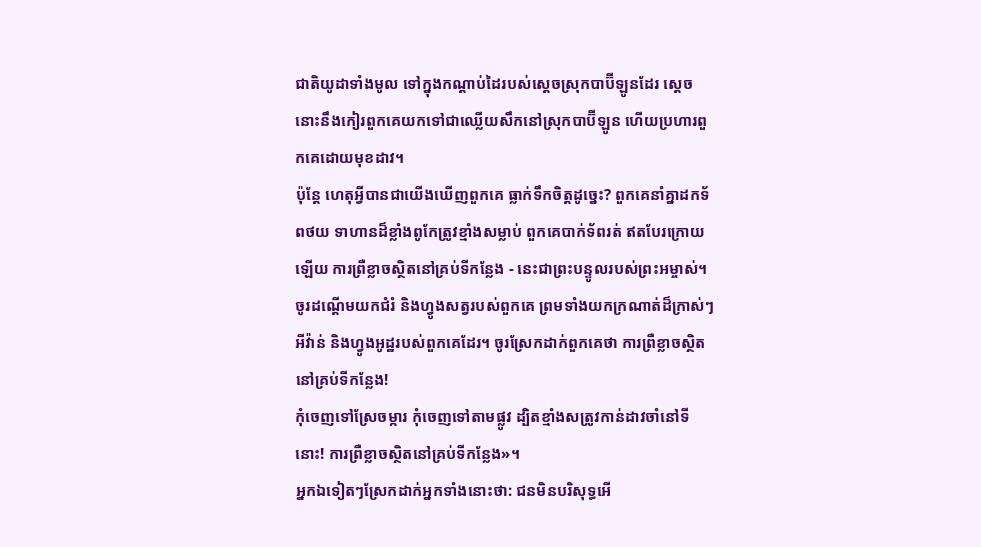ជាតិយូដាទាំងមូល ទៅក្នុងកណ្ដាប់ដៃរបស់ស្ដេចស្រុកបាប៊ីឡូនដែរ ស្ដេចនោះនឹងកៀរពួកគេយកទៅជាឈ្លើយសឹកនៅស្រុកបាប៊ីឡូន ហើយប្រហារពួកគេដោយមុខដាវ។
ប៉ុន្តែ ហេតុអ្វីបានជាយើងឃើញពួកគេ ធ្លាក់ទឹកចិត្តដូច្នេះ? ពួកគេនាំគ្នាដកទ័ពថយ ទាហានដ៏ខ្លាំងពូកែត្រូវខ្មាំងសម្លាប់ ពួកគេបាក់ទ័ពរត់ ឥតបែរក្រោយឡើយ ការព្រឺខ្លាចស្ថិតនៅគ្រប់ទីកន្លែង - នេះជាព្រះបន្ទូលរបស់ព្រះអម្ចាស់។
ចូរដណ្ដើមយកជំរំ និងហ្វូងសត្វរបស់ពួកគេ ព្រមទាំងយកក្រណាត់ដ៏ក្រាស់ៗ អីវ៉ាន់ និងហ្វូងអូដ្ឋរបស់ពួកគេដែរ។ ចូរស្រែកដាក់ពួកគេថា ការព្រឺខ្លាចស្ថិតនៅគ្រប់ទីកន្លែង!
កុំចេញទៅស្រែចម្ការ កុំចេញទៅតាមផ្លូវ ដ្បិតខ្មាំងសត្រូវកាន់ដាវចាំនៅទីនោះ! ការព្រឺខ្លាចស្ថិតនៅគ្រប់ទីកន្លែង»។
អ្នកឯទៀតៗស្រែកដាក់អ្នកទាំងនោះថា: ជនមិនបរិសុទ្ធអើ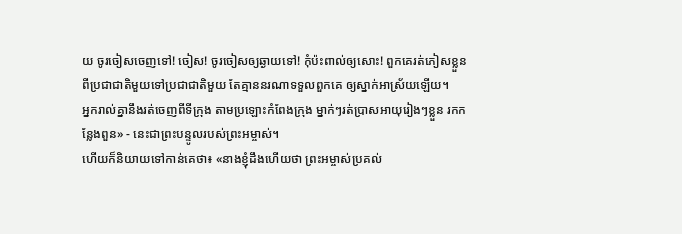យ ចូរចៀសចេញទៅ! ចៀស! ចូរចៀសឲ្យឆ្ងាយទៅ! កុំប៉ះពាល់ឲ្យសោះ! ពួកគេរត់ភៀសខ្លួន ពីប្រជាជាតិមួយទៅប្រជាជាតិមួយ តែគ្មាននរណាទទួលពួកគេ ឲ្យស្នាក់អាស្រ័យឡើយ។
អ្នករាល់គ្នានឹងរត់ចេញពីទីក្រុង តាមប្រឡោះកំពែងក្រុង ម្នាក់ៗរត់ប្រាសអាយុរៀងៗខ្លួន រកកន្លែងពួន» - នេះជាព្រះបន្ទូលរបស់ព្រះអម្ចាស់។
ហើយក៏និយាយទៅកាន់គេថា៖ «នាងខ្ញុំដឹងហើយថា ព្រះអម្ចាស់ប្រគល់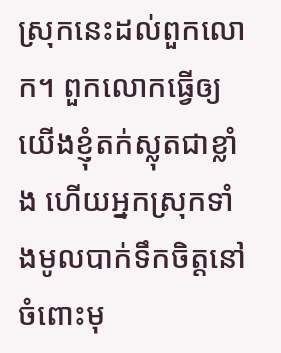ស្រុកនេះដល់ពួកលោក។ ពួកលោកធ្វើឲ្យយើងខ្ញុំតក់ស្លុតជាខ្លាំង ហើយអ្នកស្រុកទាំងមូលបាក់ទឹកចិត្តនៅចំពោះមុ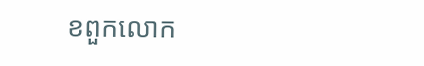ខពួកលោក